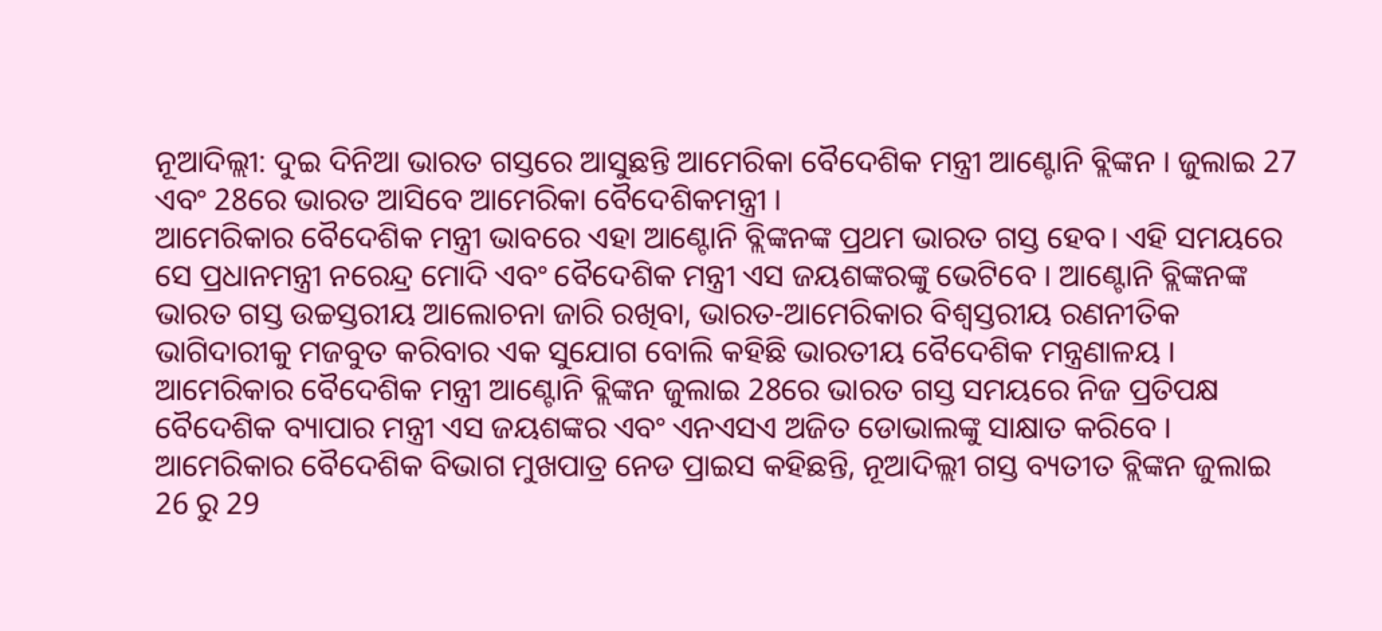ନୂଆଦିଲ୍ଲୀ: ଦୁଇ ଦିନିଆ ଭାରତ ଗସ୍ତରେ ଆସୁଛନ୍ତି ଆମେରିକା ବୈଦେଶିକ ମନ୍ତ୍ରୀ ଆଣ୍ଟୋନି ବ୍ଲିଙ୍କନ । ଜୁଲାଇ 27 ଏବଂ 28ରେ ଭାରତ ଆସିବେ ଆମେରିକା ବୈଦେଶିକମନ୍ତ୍ରୀ ।
ଆମେରିକାର ବୈଦେଶିକ ମନ୍ତ୍ରୀ ଭାବରେ ଏହା ଆଣ୍ଟୋନି ବ୍ଲିଙ୍କନଙ୍କ ପ୍ରଥମ ଭାରତ ଗସ୍ତ ହେବ। ଏହି ସମୟରେ ସେ ପ୍ରଧାନମନ୍ତ୍ରୀ ନରେନ୍ଦ୍ର ମୋଦି ଏବଂ ବୈଦେଶିକ ମନ୍ତ୍ରୀ ଏସ ଜୟଶଙ୍କରଙ୍କୁ ଭେଟିବେ । ଆଣ୍ଟୋନି ବ୍ଲିଙ୍କନଙ୍କ ଭାରତ ଗସ୍ତ ଉଚ୍ଚସ୍ତରୀୟ ଆଲୋଚନା ଜାରି ରଖିବା, ଭାରତ-ଆମେରିକାର ବିଶ୍ୱସ୍ତରୀୟ ରଣନୀତିକ ଭାଗିଦାରୀକୁ ମଜବୁତ କରିବାର ଏକ ସୁଯୋଗ ବୋଲି କହିଛି ଭାରତୀୟ ବୈଦେଶିକ ମନ୍ତ୍ରଣାଳୟ ।
ଆମେରିକାର ବୈଦେଶିକ ମନ୍ତ୍ରୀ ଆଣ୍ଟୋନି ବ୍ଲିଙ୍କନ ଜୁଲାଇ 28ରେ ଭାରତ ଗସ୍ତ ସମୟରେ ନିଜ ପ୍ରତିପକ୍ଷ ବୈଦେଶିକ ବ୍ୟାପାର ମନ୍ତ୍ରୀ ଏସ ଜୟଶଙ୍କର ଏବଂ ଏନଏସଏ ଅଜିତ ଡୋଭାଲଙ୍କୁ ସାକ୍ଷାତ କରିବେ ।
ଆମେରିକାର ବୈଦେଶିକ ବିଭାଗ ମୁଖପାତ୍ର ନେଡ ପ୍ରାଇସ କହିଛନ୍ତି, ନୂଆଦିଲ୍ଲୀ ଗସ୍ତ ବ୍ୟତୀତ ବ୍ଲିଙ୍କନ ଜୁଲାଇ 26 ରୁ 29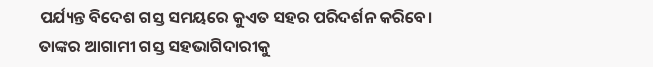ପର୍ଯ୍ୟନ୍ତ ବିଦେଶ ଗସ୍ତ ସମୟରେ କୁଏତ ସହର ପରିଦର୍ଶନ କରିବେ। ତାଙ୍କର ଆଗାମୀ ଗସ୍ତ ସହଭାଗିଦାରୀକୁ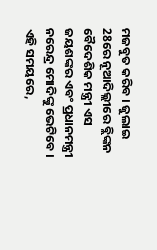ମଜବୁତ କରିବ । ଜୁଲାଇ 28ରେ ନୂଆଦିଲ୍ଲୀରେ ବ୍ଲିଙ୍କନ ବୈଦେଶିକ ମନ୍ତ୍ରୀ ଏସ ଜୟଶଙ୍କର ଏବଂ ପ୍ରଧାନମନ୍ତ୍ରୀ ନରେନ୍ଦ୍ର ମୋଦିଙ୍କୁ ଭେଟିବେ । ଏହି ସମୟରେ,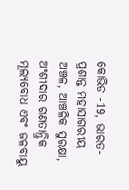କୋଭିଡ -19, ଭାରତ-ପ୍ରଶାନ୍ତ ମହାସାଗରୀୟ ଅଞ୍ଚଳ, ଆଞ୍ଚଳିକ ସୁରକ୍ଷା, ଅଂଶୀଦାର ଗଣତାନ୍ତ୍ରିକ ମୂଲ୍ୟବୋଧ ଏବଂ ଜଳବାୟୁ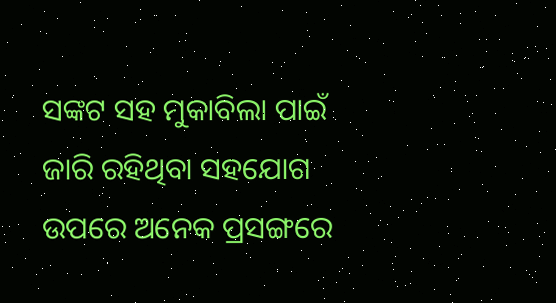ସଙ୍କଟ ସହ ମୁକାବିଲା ପାଇଁ ଜାରି ରହିଥିବା ସହଯୋଗ ଉପରେ ଅନେକ ପ୍ରସଙ୍ଗରେ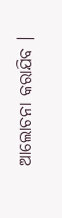ଆଲୋଚନା କରାଯିବ ।